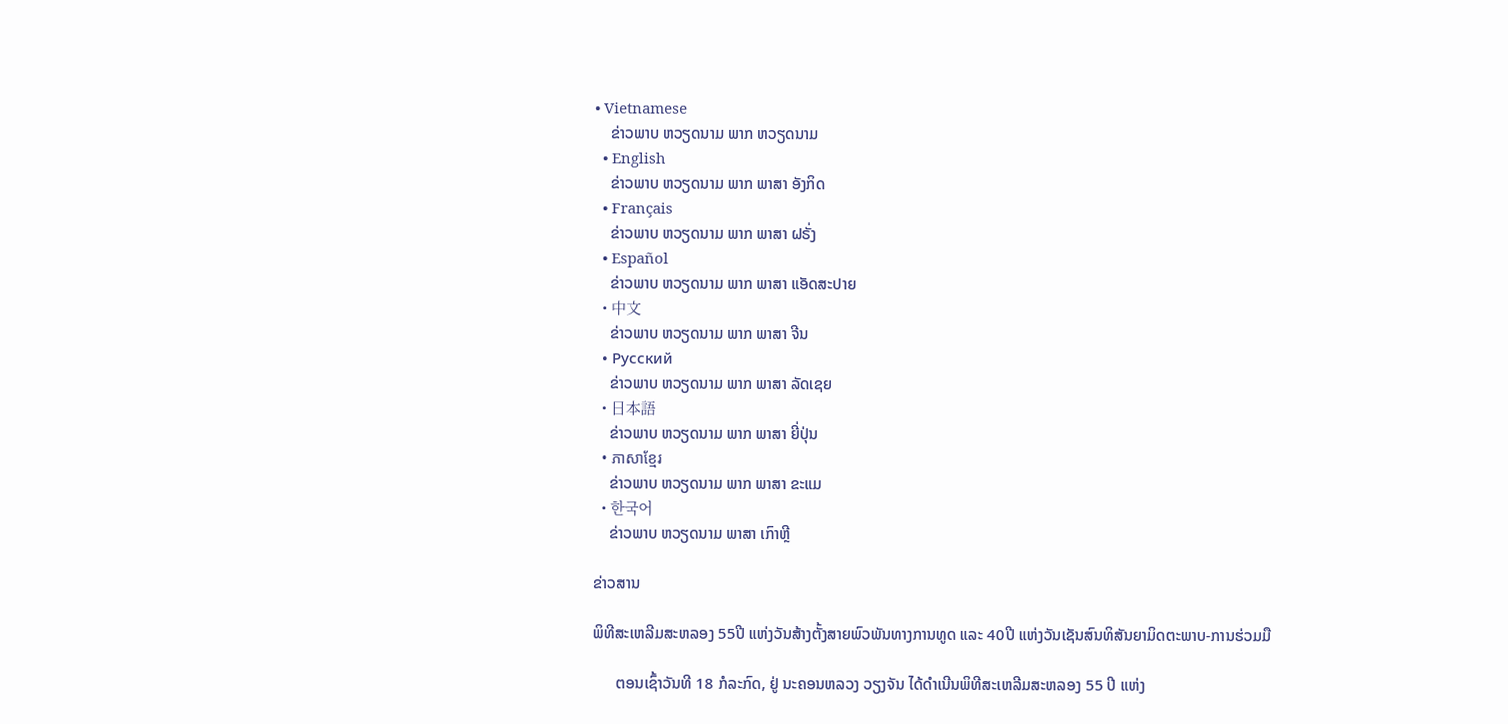• Vietnamese
    ຂ່າວພາບ ຫວຽດນາມ ພາກ ຫວຽດນາມ
  • English
    ຂ່າວພາບ ຫວຽດນາມ ພາກ ພາສາ ອັງກິດ
  • Français
    ຂ່າວພາບ ຫວຽດນາມ ພາກ ພາສາ ຝຣັ່ງ
  • Español
    ຂ່າວພາບ ຫວຽດນາມ ພາກ ພາສາ ແອັດສະປາຍ
  • 中文
    ຂ່າວພາບ ຫວຽດນາມ ພາກ ພາສາ ຈີນ
  • Русский
    ຂ່າວພາບ ຫວຽດນາມ ພາກ ພາສາ ລັດເຊຍ
  • 日本語
    ຂ່າວພາບ ຫວຽດນາມ ພາກ ພາສາ ຍີ່ປຸ່ນ
  • ភាសាខ្មែរ
    ຂ່າວພາບ ຫວຽດນາມ ພາກ ພາສາ ຂະແມ
  • 한국어
    ຂ່າວພາບ ຫວຽດນາມ ພາສາ ເກົາຫຼີ

ຂ່າວສານ

ພິທີສະເຫລີມສະຫລອງ 55ປີ ແຫ່ງວັນສ້າງຕັ້ງສາຍພົວພັນທາງການທູດ ແລະ 40ປີ ແຫ່ງວັນເຊັນສົນທິສັນຍາມິດຕະພາບ-ການຮ່ວມມື

      ຕອນເຊົ້າວັນທີ 18 ກໍລະກົດ, ຢູ່ ນະຄອນຫລວງ ວຽງຈັນ ໄດ້ດຳເນີນພິທີສະເຫລີມສະຫລອງ 55 ປີ ແຫ່ງ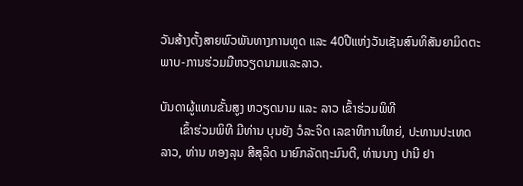ວັນສ້າງຕັ້ງສາຍພົວພັນທາງການທູດ ແລະ 40ປີແຫ່ງວັນເຊັນສົນທິສັນຍາມິດຕະພາບ-ການຮ່ວມມືຫວຽດນາມແລະລາວ.

ບັນດາຜູ້ແທນຂັ້ນສູງ ຫວຽດນາມ ແລະ ລາວ ເຂົ້າຮ່ວມພິທີ
      ເຂົ້າຮ່ວມພິທີ ມີທ່ານ ບຸນຍັງ ວໍລະຈິດ ເລຂາທິການໃຫຍ່, ປະທານປະເທດ ລາວ, ທ່ານ ທອງລຸນ ສີສຸລິດ ນາຍົກລັດຖະມົນຕີ, ທ່ານນາງ ປານີ ຢາ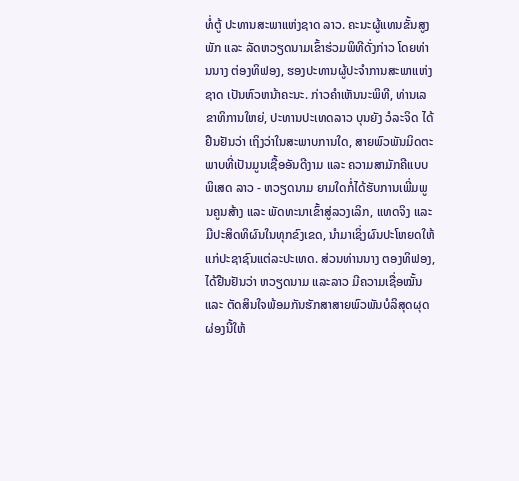ທໍ່ຕູ້ ປະທານສະພາແຫ່ງຊາດ ລາວ. ຄະນະຜູ້ແທນຂັ້ນສູງ ພັກ ແລະ ລັດຫວຽດນາມເຂົ້າຮ່ວມພິທີດັ່ງກ່າວ ໂດຍທ່ານນາງ ຕ່ອງທິຟອງ, ຮອງປະທານຜູ້ປະຈຳການສະພາແຫ່ງຊາດ ເປັນຫົວຫນ້າຄະນະ. ກ່າວຄຳເຫັນນະພິທີ, ທ່ານເລຂາທິການໃຫຍ່, ປະທານປະເທດລາວ ບຸນຍັງ ວໍລະຈິດ ໄດ້ຢືນຢັນວ່າ ເຖິງວ່າໃນສະພາບການໃດ, ສາຍພົວພັນມິດຕະພາບທີ່ເປັນມູນເຊື້ອອັນດີງາມ ແລະ ຄວາມສາມັກຄີແບບພິເສດ ລາວ - ຫວຽດນາມ ຍາມໃດກໍ່ໄດ້ຮັບການເພີ່ມພູນຄູນສ້າງ ແລະ ພັດທະນາເຂົ້າສູ່ລວງເລິກ, ແທດຈິງ ແລະ ມີປະສິດທິຜົນໃນທຸກຂົງເຂດ, ນຳມາເຊິ່ງຜົນປະໂຫຍດໃຫ້ແກ່ປະຊາຊົນແຕ່ລະປະເທດ. ສ່ວນທ່ານນາງ ຕອງທິຟອງ, ໄດ້ຢືນຢັນວ່າ ຫວຽດນາມ ແລະລາວ ມີຄວາມເຊື່ອໝັ້ນ ແລະ ຕັດສິນໃຈພ້ອມກັນຮັກສາສາຍພົວພັນບໍລິສຸດຜຸດຜ່ອງນີ້ໃຫ້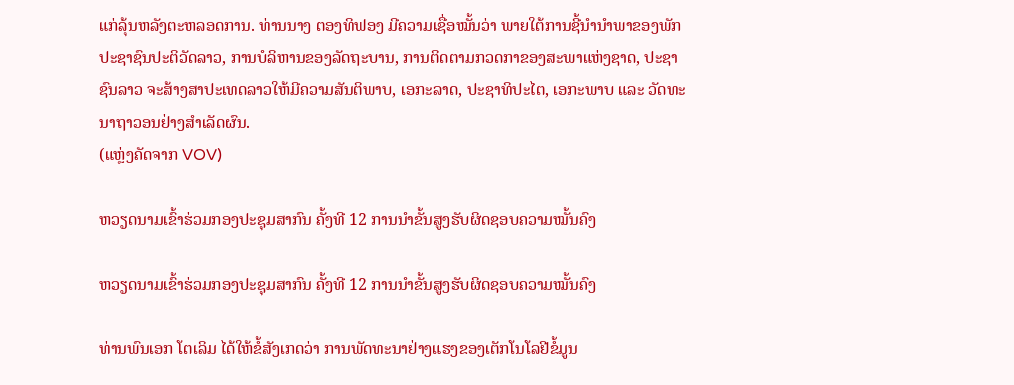ແກ່ລຸ້ນຫລັງຕະຫລອດການ. ທ່ານນາງ ຕອງທິຟອງ ມີຄວາມເຊື່ອໝັ້ນວ່າ ພາຍໃຕ້ການຊີ້ນຳນຳພາຂອງພັກປະຊາຊົນປະຕິວັດລາວ, ການບໍລິຫານຂອງລັດຖະບານ, ການຕິດຕາມກວດກາຂອງສະພາແຫ່ງຊາດ, ປະຊາຊົນລາວ ຈະສ້າງສາປະເທດລາວໃຫ້ມີຄວາມສັນຕິພາບ, ເອກະລາດ, ປະຊາທິປະໄຕ, ເອກະພາບ ແລະ ວັດທະນາຖາວອນຢ່າງສຳເລັດຜົນ.
(ແຫຼ່ງຄັດຈາກ VOV)

ຫວຽດນາມເຂົ້າຮ່ວມກອງປະຊຸມສາກົນ ຄັ້ງທີ 12 ການນຳຂັ້ນສູງຮັບຜິດຊອບຄວາມໝັ້ນຄົງ

ຫວຽດນາມເຂົ້າຮ່ວມກອງປະຊຸມສາກົນ ຄັ້ງທີ 12 ການນຳຂັ້ນສູງຮັບຜິດຊອບຄວາມໝັ້ນຄົງ

ທ່ານພົນເອກ ໂຕເລິມ ໄດ້ໃຫ້ຂໍ້ສັງເກດວ່າ ການພັດທະນາຢ່າງແຮງຂອງເຕັກໂນໂລຢີຂໍ້ມູນ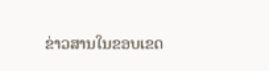ຂ່າວສານໃນຂອບເຂດ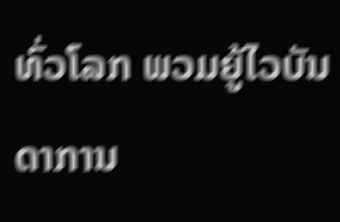ທົ່ວໂລກ ພວມຍູ້ໄວບັນດາການ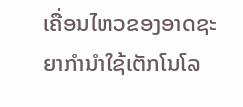ເຄື່ອນໄຫວຂອງອາດຊະຍາກຳນຳໃຊ້ເຕັກໂນໂລ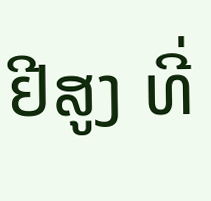ຢີສູງ ທີ່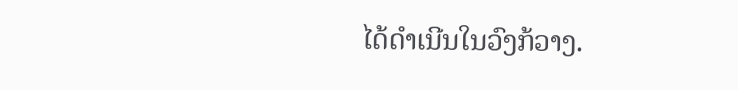ໄດ້ດຳເນີນໃນວົງກ້ວາງ.